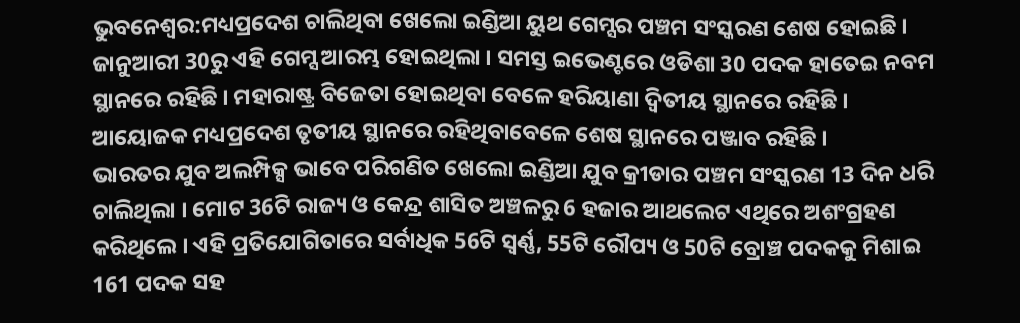ଭୁବନେଶ୍ବର:ମଧ୍ୟପ୍ରଦେଶ ଚାଲିଥିବା ଖେଲୋ ଇଣ୍ଡିଆ ୟୁଥ ଗେମ୍ସର ପଞ୍ଚମ ସଂସ୍କରଣ ଶେଷ ହୋଇଛି । ଜାନୁଆରୀ 30ରୁ ଏହି ଗେମ୍ସ ଆରମ୍ଭ ହୋଇଥିଲା । ସମସ୍ତ ଇଭେଣ୍ଟରେ ଓଡିଶା 30 ପଦକ ହାତେଇ ନବମ ସ୍ଥାନରେ ରହିଛି । ମହାରାଷ୍ଟ୍ର ବିଜେତା ହୋଇଥିବା ବେଳେ ହରିୟାଣା ଦ୍ବିତୀୟ ସ୍ଥାନରେ ରହିଛି । ଆୟୋଜକ ମଧ୍ୟପ୍ରଦେଶ ତୃତୀୟ ସ୍ଥାନରେ ରହିଥିବାବେଳେ ଶେଷ ସ୍ଥାନରେ ପଞ୍ଜାବ ରହିଛି ।
ଭାରତର ଯୁବ ଅଲମ୍ପିକ୍ସ ଭାବେ ପରିଗଣିତ ଖେଲୋ ଇଣ୍ଡିଆ ଯୁବ କ୍ରୀଡାର ପଞ୍ଚମ ସଂସ୍କରଣ 13 ଦିନ ଧରି ଚାଲିଥିଲା । ମୋଟ 36ଟି ରାଜ୍ୟ ଓ କେନ୍ଦ୍ର ଶାସିତ ଅଞ୍ଚଳରୁ 6 ହଜାର ଆଥଲେଟ ଏଥିରେ ଅଶଂଗ୍ରହଣ କରିଥିଲେ । ଏହି ପ୍ରତିଯୋଗିତାରେ ସର୍ବାଧିକ 56ଟି ସ୍ବର୍ଣ୍ଣ, 55ଟି ରୌପ୍ୟ ଓ 50ଟି ବ୍ରୋଞ୍ଚ ପଦକକୁ ମିଶାଇ 161 ପଦକ ସହ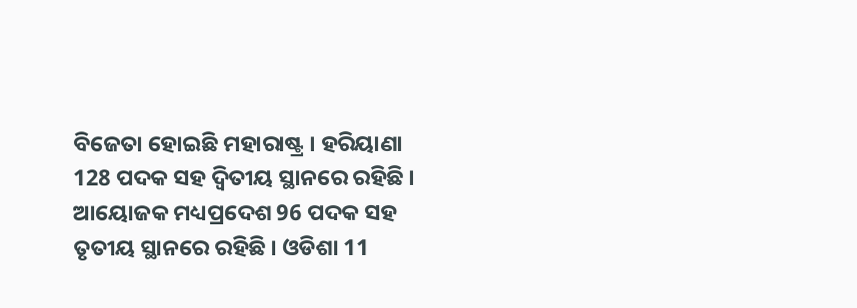ବିଜେତା ହୋଇଛି ମହାରାଷ୍ଟ୍ର । ହରିୟାଣା 128 ପଦକ ସହ ଦ୍ବିତୀୟ ସ୍ଥାନରେ ରହିଛି । ଆୟୋଜକ ମଧ୍ୟପ୍ରଦେଶ 96 ପଦକ ସହ ତୃତୀୟ ସ୍ଥାନରେ ରହିଛି । ଓଡିଶା 11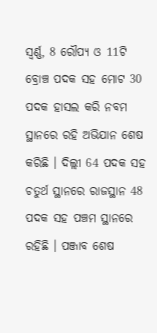ସ୍ବର୍ଣ୍ଣ, 8 ରୌପ୍ୟ ଓ 11ଟି ବ୍ରୋଞ୍ଚ ପଦକ ସହ ମୋଟ 30 ପଦକ ହାସଲ କରି ନବମ ସ୍ଥାନରେ ରହି ଅଭିଯାନ ଶେଷ କରିଛି । ଦିଲ୍ଲୀ 64 ପଦକ ସହ ଚତୁର୍ଥ ସ୍ଥାନରେ ରାଜସ୍ଥାନ 48 ପଦକ ସହ ପଞ୍ଚମ ସ୍ଥାନରେ ରହିଛି । ପଞ୍ଜାବ ଶେଷ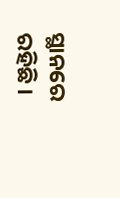ସ୍ଥାନରେ ରହିଛି ।